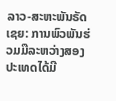ລາວ-ສະຫະພັນຣັດເຊຍ: ການພົວພັນຮ່ວມມືລະຫວ່າງສອງປະເທດໄດ້ມີ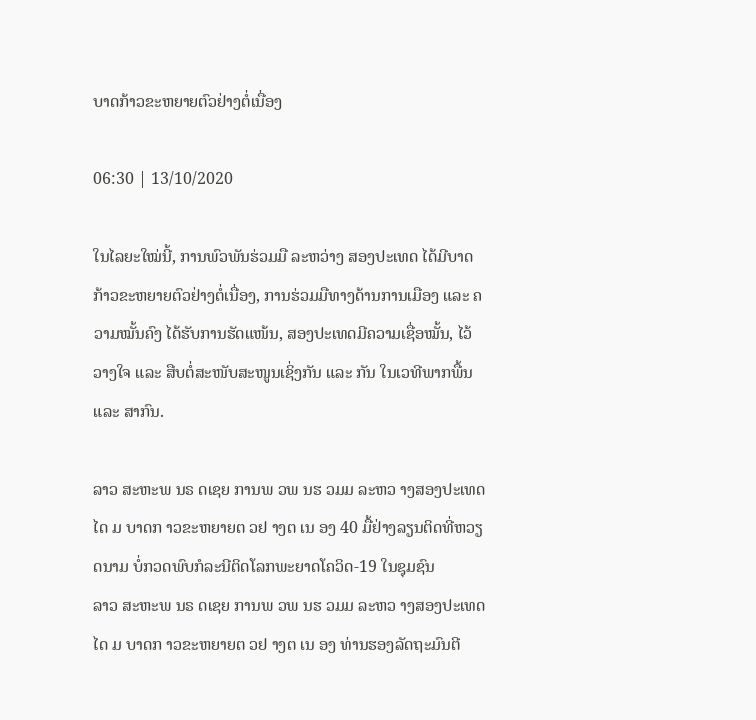ບາດກ້າວຂະຫຍາຍຕົວຢ່າງຕໍ່ເນື່ອງ

06:30 | 13/10/2020

ໃນໄລຍະໃໝ່ນີ້, ການພົວພັນຮ່ວມມື ລະຫວ່າງ ສອງປະເທດ ໄດ້ມີບາດກ້າວຂະຫຍາຍຕົວຢ່າງຕໍ່ເນື່ອງ, ການຮ່ວມມືທາງດ້ານການເມືອງ ແລະ ຄວາມໝັ້ນຄົງ ໄດ້ຮັບການຮັດແໜ້ນ, ສອງປະເທດມີຄວາມເຊື່ອໝັ້ນ, ໄວ້ວາງໃຈ ແລະ ສືບຕໍ່ສະໜັບສະໜູນເຊິ່ງກັນ ແລະ ກັນ ໃນເວທີພາກພື້ນ ແລະ ສາກົນ.

ລາວ ສະຫະພ ນຣ ດເຊຍ ການພ ວພ ນຮ ວມມ ລະຫວ າງສອງປະເທດໄດ ມ ບາດກ າວຂະຫຍາຍຕ ວຢ າງຕ ເນ ອງ 40 ມື້ຢ່າງລຽນຕິດທີ່ຫວຽດນາມ ບໍ່ກວດພົບກໍລະນີຕິດໂລກພະຍາດໂຄວິດ-19 ໃນຊຸມຊົນ
ລາວ ສະຫະພ ນຣ ດເຊຍ ການພ ວພ ນຮ ວມມ ລະຫວ າງສອງປະເທດໄດ ມ ບາດກ າວຂະຫຍາຍຕ ວຢ າງຕ ເນ ອງ ທ່ານຮອງລັດຖະມົນຕີ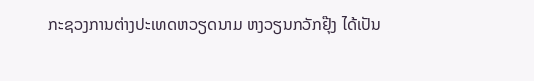ກະຊວງການຕ່າງປະເທດຫວຽດນາມ ຫງວຽນກວັກຢຸ໊ງ ໄດ້ເປັນ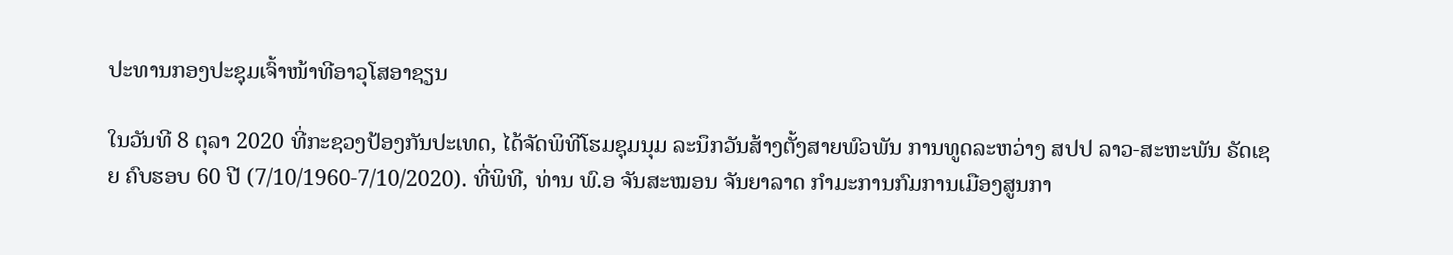ປະທານກອງປະຊຸມເຈົ້າໜ້າທີອາວຸໂສອາຊຽນ

ໃນວັນທີ 8 ຕຸລາ 2020 ທີ່ກະຊວງປ້ອງກັນປະເທດ, ໄດ້ຈັດພິທີໂຮມຊຸມນຸມ ລະນຶກວັນສ້າງຕັ້ງສາຍພົວພັນ ການທູດລະຫວ່າງ ສປປ ລາວ-ສະຫະພັນ ຣັດເຊຍ ຄົບຮອບ 60 ປີ (7/10/1960-7/10/2020). ທີ່ພິທີ, ທ່ານ ພົ.ອ ຈັນສະໝອນ ຈັນຍາລາດ ກໍາມະການກົມການເມືອງສູນກາ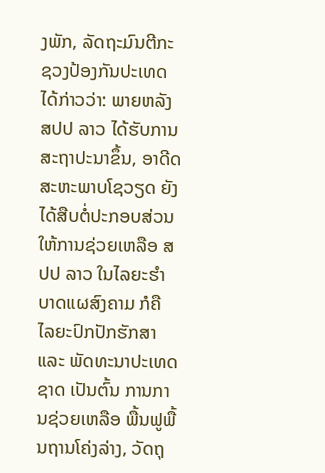ງພັກ, ລັດຖະມົນຕີກະ ຊວງປ້ອງກັນປະເທດ ໄດ້ກ່າວວ່າ: ພາຍຫລັງ ສປປ ລາວ ໄດ້ຮັບການສະຖາປະນາຂຶ້ນ, ອາດີດສະຫະພາບໂຊວຽດ ຍັງໄດ້ສືບຕໍ່ປະກອບສ່ວນ ໃຫ້ການຊ່ວຍເຫລືອ ສປປ ລາວ ໃນໄລຍະຮໍາບາດແຜສົງຄາມ ກໍຄື ໄລຍະປົກປັກຮັກສາ ແລະ ພັດທະນາປະເທດຊາດ ເປັນຕົ້ນ ການການຊ່ວຍເຫລືອ ພື້ນຟູພື້ນຖານໂຄ່ງລ່າງ, ວັດຖຸ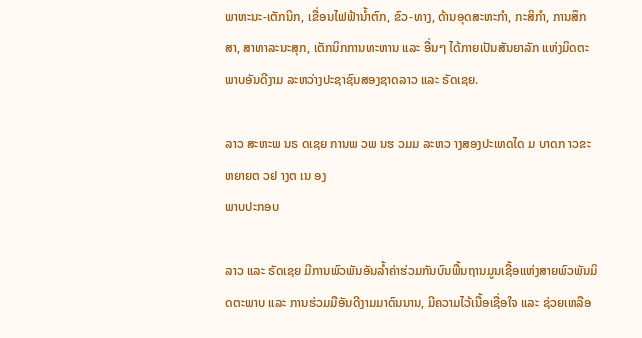ພາຫະນະ-ເຕັກນິກ, ເຂື່ອນໄຟຟ້ານໍ້າຕົກ, ຂົວ-ທາງ, ດ້ານອຸດສະຫະກຳ, ກະສິກຳ, ການສຶກສາ, ສາທາລະນະສຸກ, ເຕັກນິກການທະຫານ ແລະ ອື່ນໆ ໄດ້ກາຍເປັນສັນຍາລັກ ແຫ່ງມິດຕະພາບອັນດີງາມ ລະຫວ່າງປະຊາຊົນສອງຊາດລາວ ແລະ ຣັດເຊຍ.

ລາວ ສະຫະພ ນຣ ດເຊຍ ການພ ວພ ນຮ ວມມ ລະຫວ າງສອງປະເທດໄດ ມ ບາດກ າວຂະຫຍາຍຕ ວຢ າງຕ ເນ ອງ
ພາບປະກອບ

ລາວ ແລະ ຣັດເຊຍ ມີການພົວພັນອັນລໍ້າຄ່າຮ່ວມກັນບົນພື້ນຖານມູນເຊື້ອແຫ່ງສາຍພົວພັນມິດຕະພາບ ແລະ ການຮ່ວມມືອັນດີງາມມາດົນນານ, ມີຄວາມໄວ້ເນື້ອເຊື່ອໃຈ ແລະ ຊ່ວຍເຫລືອ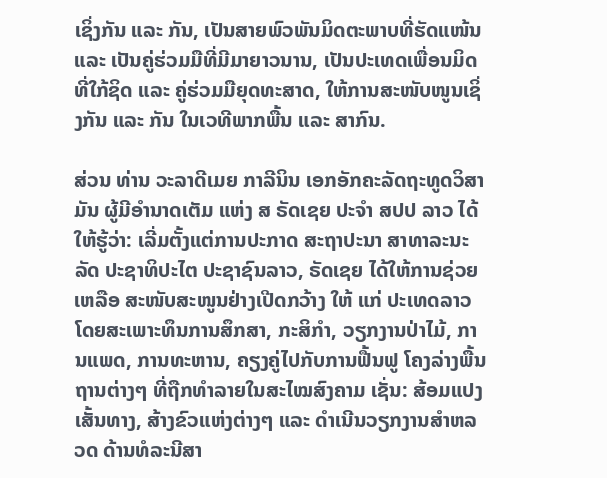ເຊິ່ງກັນ ແລະ ກັນ, ເປັນສາຍພົວພັນມິດຕະພາບທີ່ຮັດແໜ້ນ ແລະ ເປັນຄູ່ຮ່ວມມືທີ່ມີມາຍາວນານ, ເປັນປະເທດເພື່ອນມິດທີ່ໃກ້ຊິດ ແລະ ຄູ່ຮ່ວມມືຍຸດທະສາດ, ໃຫ້ການສະໜັບໜູນເຊິ່ງກັນ ແລະ ກັນ ໃນເວທີພາກພື້ນ ແລະ ສາກົນ.

ສ່ວນ ທ່ານ ວະລາດີເມຍ ກາລີນິນ ເອກອັກຄະລັດຖະທູດວິສາມັນ ຜູ້ມີອຳນາດເຕັມ ແຫ່ງ ສ ຣັດເຊຍ ປະຈຳ ສປປ ລາວ ໄດ້ໃຫ້ຮູ້ວ່າ: ເລີ່ມຕັ້ງແຕ່ການປະກາດ ສະຖາປະນາ ສາທາລະນະລັດ ປະຊາທິປະໄຕ ປະຊາຊົນລາວ, ຣັດເຊຍ ໄດ້ໃຫ້ການຊ່ວຍເຫລືອ ສະໜັບສະໜູນຢ່າງເປີດກວ້າງ ໃຫ້ ແກ່ ປະເທດລາວ ໂດຍສະເພາະທຶນການສຶກສາ, ກະສິກຳ, ວຽກງານປ່າໄມ້, ການແພດ, ການທະຫານ, ຄຽງຄູ່ໄປກັບການຟື້ນຟູ ໂຄງລ່າງພື້ນຖານຕ່າງໆ ທີ່ຖືກທຳລາຍໃນສະໄໝສົງຄາມ ເຊັ່ນ: ສ້ອມແປງເສັ້ນທາງ, ສ້າງຂົວແຫ່ງຕ່າງໆ ແລະ ດຳເນີນວຽກງານສຳຫລວດ ດ້ານທໍລະນີສາ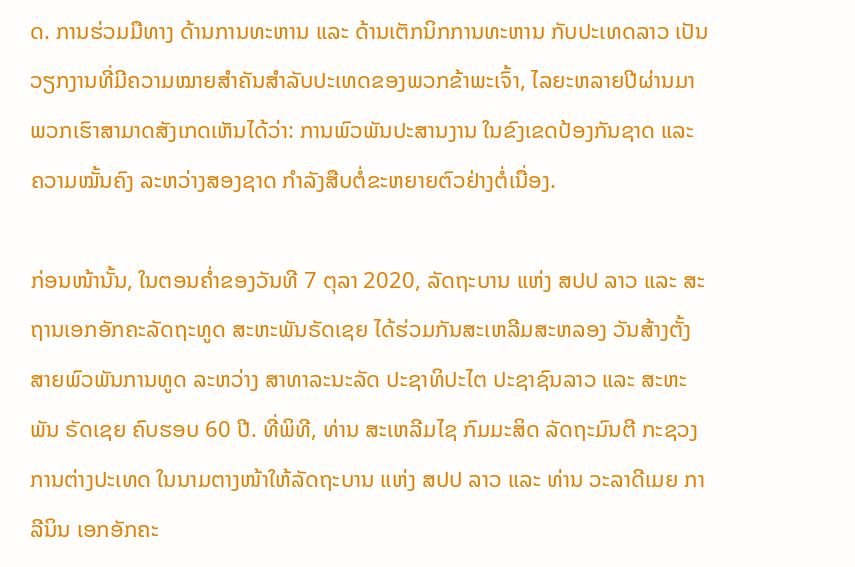ດ. ການຮ່ວມມືທາງ ດ້ານການທະຫານ ແລະ ດ້ານເຕັກນິກການທະຫານ ກັບປະເທດລາວ ເປັນວຽກງານທີ່ມີຄວາມໝາຍສຳຄັນສຳລັບປະເທດຂອງພວກຂ້າພະເຈົ້າ, ໄລຍະຫລາຍປີຜ່ານມາພວກເຮົາສາມາດສັງເກດເຫັນໄດ້ວ່າ: ການພົວພັນປະສານງານ ໃນຂົງເຂດປ້ອງກັນຊາດ ແລະ ຄວາມໝັ້ນຄົງ ລະຫວ່າງສອງຊາດ ກຳລັງສືບຕໍ່ຂະຫຍາຍຕົວຢ່າງຕໍ່ເນື່ອງ.

ກ່ອນໜ້ານັ້ນ, ໃນຕອນຄໍ່າຂອງວັນທີ 7 ຕຸລາ 2020, ລັດຖະບານ ແຫ່ງ ສປປ ລາວ ແລະ ສະຖານເອກອັກຄະລັດຖະທູດ ສະຫະພັນຣັດເຊຍ ໄດ້ຮ່ວມກັນສະເຫລີມສະຫລອງ ວັນສ້າງຕັ້ງສາຍພົວພັນການທູດ ລະຫວ່າງ ສາທາລະນະລັດ ປະຊາທິປະໄຕ ປະຊາຊົນລາວ ແລະ ສະຫະພັນ ຣັດເຊຍ ຄົບຮອບ 60 ປີ. ທີ່ພິທີ, ທ່ານ ສະເຫລີມໄຊ ກົມມະສິດ ລັດຖະມົນຕີ ກະຊວງການຕ່າງປະເທດ ໃນນາມຕາງໜ້າໃຫ້ລັດຖະບານ ແຫ່ງ ສປປ ລາວ ແລະ ທ່ານ ວະລາດີເມຍ ກາລີນິນ ເອກອັກຄະ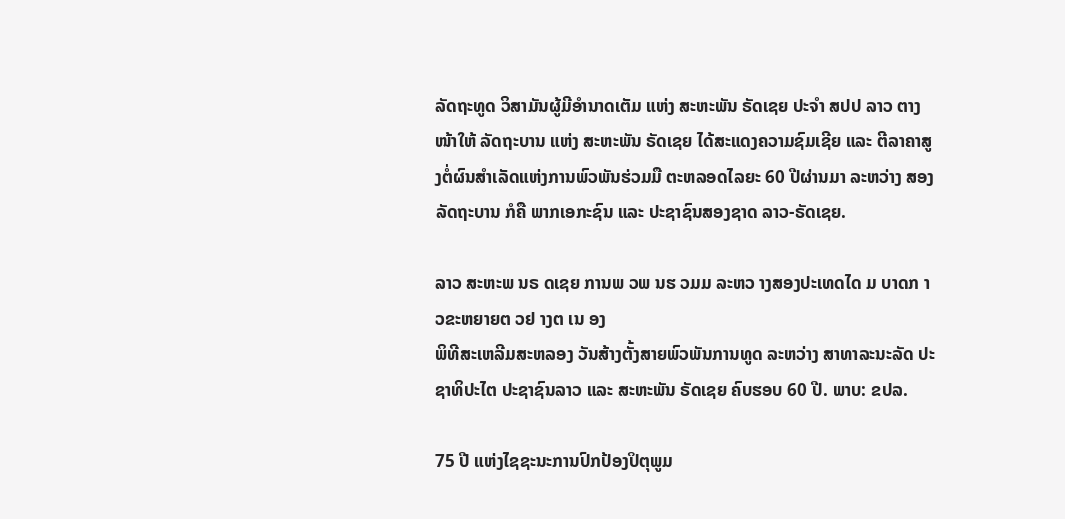ລັດຖະທູດ ວິສາມັນຜູ້ມີອໍານາດເຕັມ ແຫ່ງ ສະຫະພັນ ຣັດເຊຍ ປະຈໍາ ສປປ ລາວ ຕາງໜ້າໃຫ້ ລັດຖະບານ ແຫ່ງ ສະຫະພັນ ຣັດເຊຍ ໄດ້ສະແດງຄວາມຊົມເຊີຍ ແລະ ຕີລາຄາສູງຕໍ່ຜົນສຳເລັດແຫ່ງການພົວພັນຮ່ວມມື ຕະຫລອດໄລຍະ 60 ປີຜ່ານມາ ລະຫວ່າງ ສອງລັດຖະບານ ກໍຄື ພາກເອກະຊົນ ແລະ ປະຊາຊົນສອງຊາດ ລາວ-ຣັດເຊຍ.

ລາວ ສະຫະພ ນຣ ດເຊຍ ການພ ວພ ນຮ ວມມ ລະຫວ າງສອງປະເທດໄດ ມ ບາດກ າວຂະຫຍາຍຕ ວຢ າງຕ ເນ ອງ
ພິທີສະເຫລີມສະຫລອງ ວັນສ້າງຕັ້ງສາຍພົວພັນການທູດ ລະຫວ່າງ ສາທາລະນະລັດ ປະຊາທິປະໄຕ ປະຊາຊົນລາວ ແລະ ສະຫະພັນ ຣັດເຊຍ ຄົບຮອບ 60 ປີ. ພາບ: ຂປລ.

75 ປີ ແຫ່ງໄຊຊະນະການປົກປ້ອງປິຕຸພູມ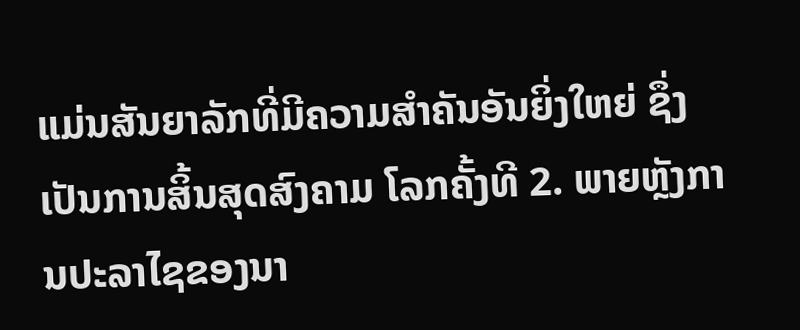ແມ່ນສັນຍາລັກທີ່ມີຄວາມສໍາຄັນອັນຍິ່ງໃຫຍ່ ຊຶ່ງເປັນການສິ້ນສຸດສົງຄາມ ໂລກຄັ້ງທີ 2. ພາຍຫຼັງການປະລາໄຊຂອງນາ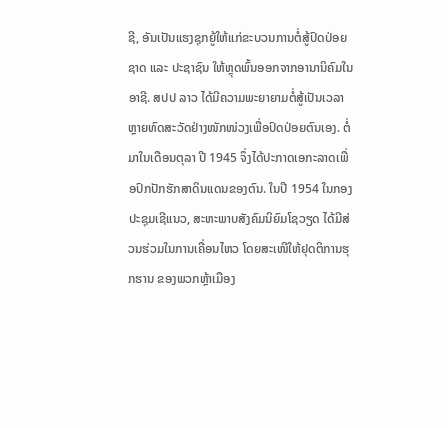ຊີ, ອັນເປັນແຮງຊຸກຍູ້ໃຫ້ແກ່ຂະບວນການຕໍ່ສູ້ປົດປ່ອຍຊາດ ແລະ ປະຊາຊົນ ໃຫ້ຫຼຸດພົ້ນອອກຈາກອານານິຄົມໃນອາຊີ. ສປປ ລາວ ໄດ້ມີຄວາມພະຍາຍາມຕໍ່ສູ້ເປັນເວລາຫຼາຍທົດສະວັດຢ່າງໜັກໜ່ວງເພື່ອປົດປ່ອຍຕົນເອງ. ຕໍ່ມາໃນເດືອນຕຸລາ ປີ 1945 ຈຶ່ງໄດ້ປະກາດເອກະລາດເພື່ອປົກປັກຮັກສາດິນແດນຂອງຕົນ. ໃນປີ 1954 ໃນກອງປະຊຸມເຊີແນວ, ສະຫະພາບສັງຄົມນິຍົມໂຊວຽດ ໄດ້ມີສ່ວນຮ່ວມໃນການເຄື່ອນໄຫວ ໂດຍສະເໜີໃຫ້ຢຸດຕິການຮຸກຮານ ຂອງພວກຫຼ້າເມືອງ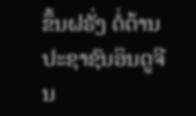ຂຶ້ນຝຣັ່ງ ຕໍ່ຕ້ານປະຊາຊົນອິນດູຈີນ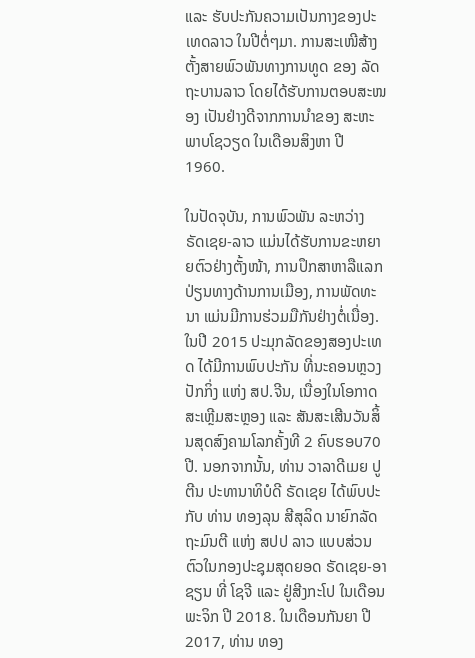ແລະ ຮັບປະກັນຄວາມເປັນກາງຂອງປະເທດລາວ ໃນປີຕໍ່ໆມາ. ການສະເໜີສ້າງຕັ້ງສາຍພົວພັນທາງການທູດ ຂອງ ລັດຖະບານລາວ ໂດຍໄດ້ຮັບການຕອບສະໜອງ ເປັນຢ່າງດີຈາກການນຳຂອງ ສະຫະພາບໂຊວຽດ ໃນເດືອນສິງຫາ ປີ 1960.

ໃນປັດຈຸບັນ, ການພົວພັນ ລະຫວ່າງ ຣັດເຊຍ-ລາວ ແມ່ນໄດ້ຮັບການຂະຫຍາຍຕົວຢ່າງຕັ້ງໜ້າ, ການປຶກສາຫາລືແລກປ່ຽນທາງດ້ານການເມືອງ, ການພັດທະນາ ແມ່ນມີການຮ່ວມມືກັນຢ່າງຕໍ່ເນື່ອງ. ໃນປີ 2015 ປະມຸກລັດຂອງສອງປະເທດ ໄດ້ມີການພົບປະກັນ ທີ່ນະຄອນຫຼວງປັກກິ່ງ ແຫ່ງ ສປ.ຈີນ, ເນື່ອງໃນໂອກາດສະເຫຼີມສະຫຼອງ ແລະ ສັນສະເສີນວັນສິ້ນສຸດສົງຄາມໂລກຄັ້ງທີ 2 ຄົບຮອບ70 ປີ. ນອກຈາກນັ້ນ, ທ່ານ ວາລາດີເມຍ ປູຕີນ ປະທານາທິບໍດີ ຣັດເຊຍ ໄດ້ພົບປະກັບ ທ່ານ ທອງລຸນ ສີສຸລິດ ນາຍົກລັດຖະມົນຕີ ແຫ່ງ ສປປ ລາວ ແບບສ່ວນຕົວໃນກອງປະຊຸມສຸດຍອດ ຣັດເຊຍ-ອາຊຽນ ທີ່ ໂຊຈີ ແລະ ຢູ່ສີງກະໂປ ໃນເດືອນພະຈິກ ປີ 2018. ໃນເດືອນກັນຍາ ປີ2017, ທ່ານ ທອງ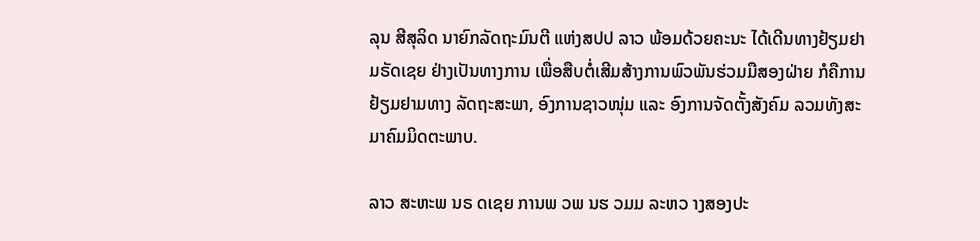ລຸນ ສີສຸລິດ ນາຍົກລັດຖະມົນຕີ ແຫ່ງສປປ ລາວ ພ້ອມດ້ວຍຄະນະ ໄດ້ເດີນທາງຢ້ຽມຢາມຣັດເຊຍ ຢ່າງເປັນທາງການ ເພື່ອສືບຕໍ່ເສີມສ້າງການພົວພັນຮ່ວມມືສອງຝ່າຍ ກໍຄືການຢ້ຽມຢາມທາງ ລັດຖະສະພາ, ອົງການຊາວໜຸ່ມ ແລະ ອົງການຈັດຕັ້ງສັງຄົມ ລວມທັງສະມາຄົມມິດຕະພາບ.

ລາວ ສະຫະພ ນຣ ດເຊຍ ການພ ວພ ນຮ ວມມ ລະຫວ າງສອງປະ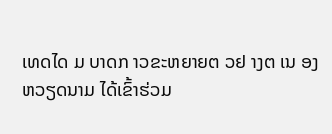ເທດໄດ ມ ບາດກ າວຂະຫຍາຍຕ ວຢ າງຕ ເນ ອງ ຫວຽດນາມ ໄດ້ເຂົ້າຮ່ວມ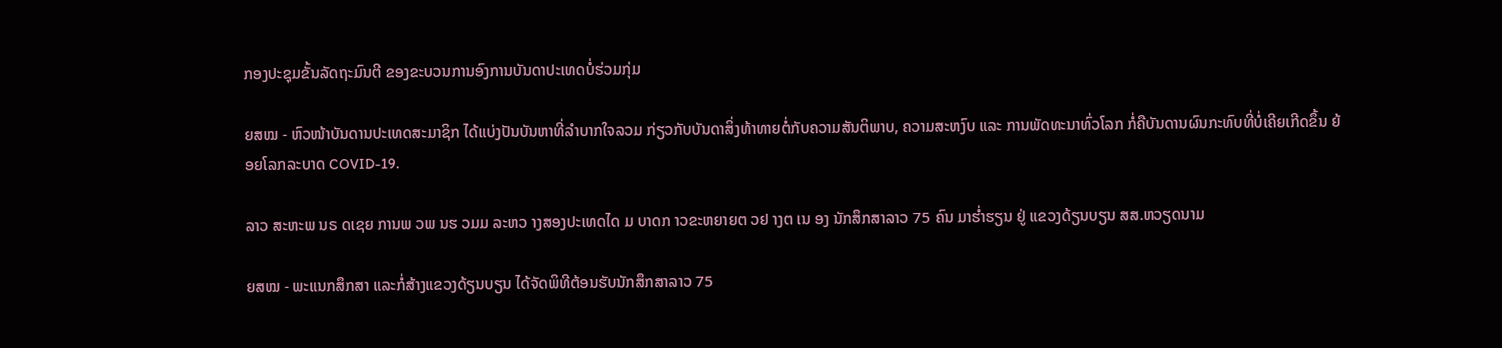ກອງປະຊຸມຂັ້ນລັດຖະມົນຕີ ຂອງຂະບວນການອົງການບັນດາປະເທດບໍ່ຮ່ວມກຸ່ມ

ຍສໝ - ຫົວໜ້າບັນດານປະເທດສະມາຊິກ ໄດ້ແບ່ງປັນບັນຫາທີ່ລຳບາກໃຈລວມ ກ່ຽວກັບບັນດາສິ່ງທ້າທາຍຕໍ່ກັບຄວາມສັນຕິພາບ, ຄວາມສະຫງົບ ແລະ ການພັດທະນາທົ່ວໂລກ ກໍ່ຄືບັນດານຜົນກະທົບທີ່ບໍ່ເຄີຍເກີດຂຶ້ນ ຍ້ອຍໂລກລະບາດ COVID-19.

ລາວ ສະຫະພ ນຣ ດເຊຍ ການພ ວພ ນຮ ວມມ ລະຫວ າງສອງປະເທດໄດ ມ ບາດກ າວຂະຫຍາຍຕ ວຢ າງຕ ເນ ອງ ນັກສຶກສາລາວ 75 ຄົນ ມາຮໍ່າຮຽນ ຢູ່ ແຂວງດ້ຽນບຽນ ສສ.ຫວຽດນາມ

ຍສໝ - ພະແນກສຶກສາ ແລະກໍ່ສ້າງແຂວງດ້ຽນບຽນ ໄດ້ຈັດພິທີຕ້ອນຮັບນັກສຶກສາລາວ 75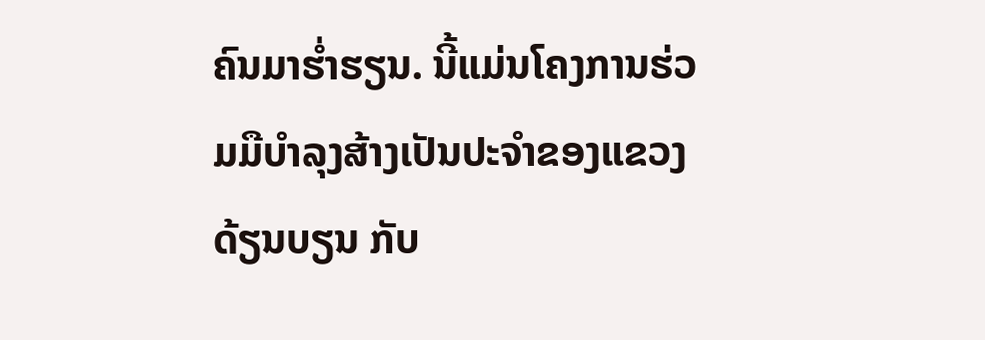ຄົນມາຮໍ່າຮຽນ. ນີ້ແມ່ນໂຄງການຮ່ວມມືບຳລຸງສ້າງເປັນປະຈຳຂອງແຂວງດ້ຽນບຽນ ກັບ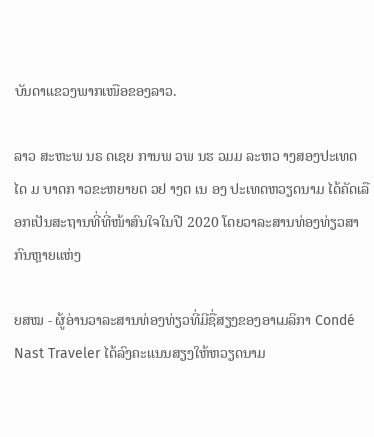ບັນດາແຂວງພາກເໜືອຂອງລາວ.

ລາວ ສະຫະພ ນຣ ດເຊຍ ການພ ວພ ນຮ ວມມ ລະຫວ າງສອງປະເທດໄດ ມ ບາດກ າວຂະຫຍາຍຕ ວຢ າງຕ ເນ ອງ ປະເທດຫວຽດນາມ ໄດ້ຄັດເລືອກເປັນສະຖານທີ່ທີ່ໜ້າສົນໃຈໃນປີ 2020 ໂດຍວາລະສານທ່ອງທ່ຽວສາກົນຫຼາຍແຫ່ງ

ຍສໝ - ຜູ້ອ່ານວາລະສານທ່ອງທ່ຽວທີ່ມີຊື່ສຽງຂອງອາເມລິກາ Condé Nast Traveler ໄດ້ລົງຄະແນນສຽງໃຫ້ຫວຽດນາມ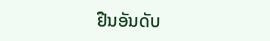ຢືນອັນດັບ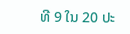ທີ 9 ໃນ 20 ປະ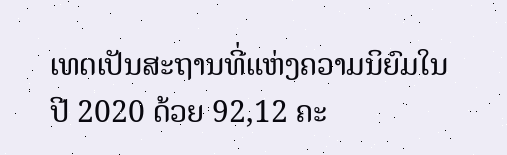ເທດເປັນສະຖານທີ່ແຫ່ງຄວາມນິຍົມໃນປີ 2020 ດ້ວຍ 92,12 ຄະ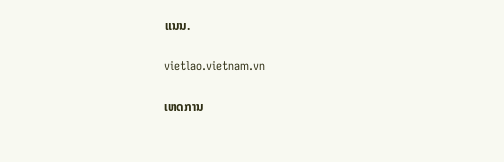ແນນ.

vietlao.vietnam.vn

ເຫດການ